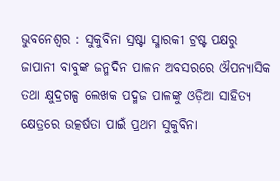ଭୁବନେଶ୍ୱର : ସୁକୁବିନା ସ୍ରଷ୍ଟା ସ୍ମାରକୀ ଟ୍ରଷ୍ଟ ପକ୍ଷରୁ ଜାପାନୀ ବାବୁଙ୍କ ଜନ୍ମଦିନ ପାଳନ ଅବସରରେ ଔପନ୍ୟାସିକ ତଥା କ୍ଷୁଦ୍ରଗଳ୍ପ ଲେଖକ ପଦ୍ମଜ ପାଳଙ୍କୁ ଓଡ଼ିଆ ସାହିତ୍ୟ କ୍ଷେତ୍ରରେ ଉତ୍କର୍ଷତା ପାଇଁ ପ୍ରଥମ ସୁକୁବିନା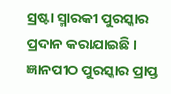ସ୍ରଷ୍ଟା ସ୍ମାରକୀ ପୁରସ୍କାର ପ୍ରଦାନ କରାଯାଇଛି । ଜ୍ଞାନପୀଠ ପୁରସ୍କାର ପ୍ରାପ୍ତ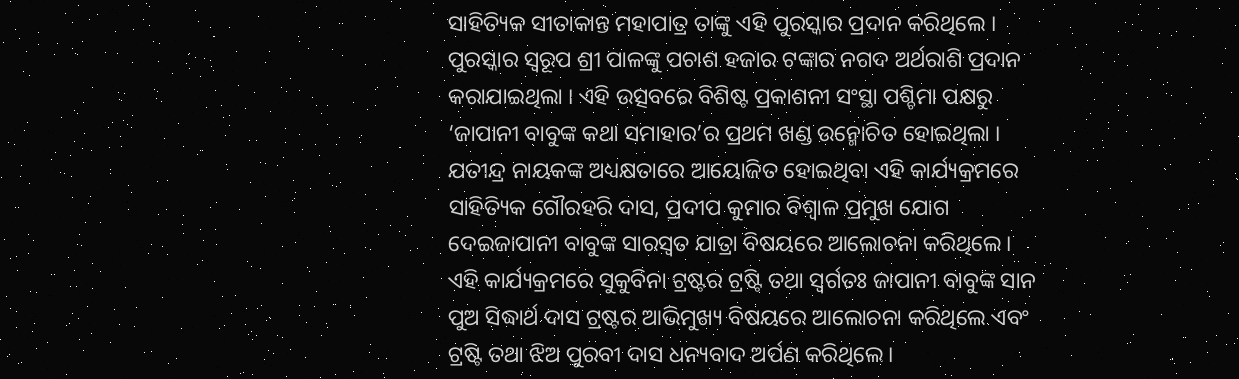ସାହିତ୍ୟିକ ସୀତାକାନ୍ତ ମହାପାତ୍ର ତାଙ୍କୁ ଏହି ପୁରସ୍କାର ପ୍ରଦାନ କରିଥିଲେ । ପୁରସ୍କାର ସ୍ୱରୂପ ଶ୍ରୀ ପାଳଙ୍କୁ ପଚାଶ ହଜାର ଟଙ୍କାର ନଗଦ ଅର୍ଥରାଶି ପ୍ରଦାନ କରାଯାଇଥିଲା । ଏହି ଉତ୍ସବରେ ବିଶିଷ୍ଟ ପ୍ରକାଶନୀ ସଂସ୍ଥା ପଶ୍ଚିମା ପକ୍ଷରୁ ‘ଜାପାନୀ ବାବୁଙ୍କ କଥା ସମାହାର’ର ପ୍ରଥମ ଖଣ୍ଡ ଉନ୍ମୋଚିତ ହୋଇଥିଲା ।
ଯତୀନ୍ଦ୍ର ନାୟକଙ୍କ ଅଧ୍ୟକ୍ଷତାରେ ଆୟୋଜିତ ହୋଇଥିବା ଏହି କାର୍ଯ୍ୟକ୍ରମରେ ସାହିତ୍ୟିକ ଗୌରହରି ଦାସ, ପ୍ରଦୀପ କୁମାର ବିଶ୍ବାଳ ପ୍ରମୁଖ ଯୋଗ ଦେଇଜାପାନୀ ବାବୁଙ୍କ ସାରସ୍ୱତ ଯାତ୍ରା ବିଷୟରେ ଆଲୋଚନା କରିଥିଲେ।
ଏହି କାର୍ଯ୍ୟକ୍ରମରେ ସୁକୁବିନା ଟ୍ରଷ୍ଟର ଟ୍ରଷ୍ଟି ତଥା ସ୍ୱର୍ଗତଃ ଜାପାନୀ ବାବୁଙ୍କ ସାନ ପୁଅ ସିଦ୍ଧାର୍ଥ ଦାସ ଟ୍ରଷ୍ଟର ଆଭିମୁଖ୍ୟ ବିଷୟରେ ଆଲୋଚନା କରିଥିଲେ ଏବଂ ଟ୍ରଷ୍ଟି ତଥା ଝିଅ ପୁରବୀ ଦାସ ଧନ୍ୟବାଦ ଅର୍ପଣ କରିଥିଲେ।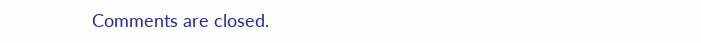Comments are closed.